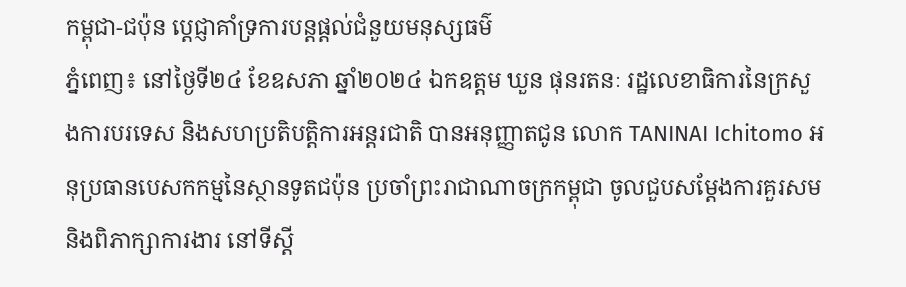កម្ពុជា-ជប៉ុន បេ្តជ្ញាគាំទ្រការបន្តផ្តល់ជំនួយមនុស្សធម៌
ភ្នំពេញ៖ នៅថ្ងៃទី២៤ ខែឧសភា ឆ្នាំ២០២៤ ឯកឧត្តម ឃួន ផុនរតនៈ រដ្ឋលេខាធិការនៃក្រសួងការបរទេស និងសហប្រតិបត្តិការអន្តរជាតិ បានអនុញ្ញាតជូន លោក TANINAI Ichitomo អនុប្រធានបេសកកម្មនៃស្ថានទូតជប៉ុន ប្រចាំព្រះរាជាណាចក្រកម្ពុជា ចូលជួបសម្តែងការគួរសម និងពិភាក្សាការងារ នៅទីស្តី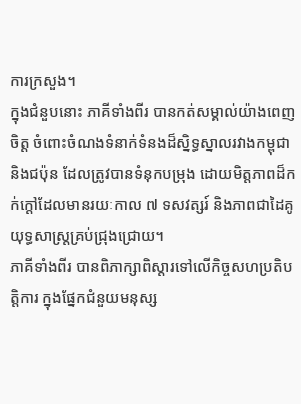ការក្រសួង។
ក្នុងជំនួបនោះ ភាគីទាំងពីរ បានកត់សម្គាល់យ៉ាងពេញចិត្ត ចំពោះចំណងទំនាក់ទំនងដ៏ស្និទ្ធស្នាលរវាងកម្ពុជា និងជប៉ុន ដែលត្រូវបានទំនុកបម្រុង ដោយមិត្តភាពដ៏កក់ក្តៅដែលមានរយៈកាល ៧ ទសវត្សរ៍ និងភាពជាដៃគូយុទ្ធសាស្ត្រគ្រប់ជ្រុងជ្រោយ។
ភាគីទាំងពីរ បានពិភាក្សាពិស្តារទៅលើកិច្ចសហប្រតិបត្តិការ ក្នុងផ្នែកជំនួយមនុស្ស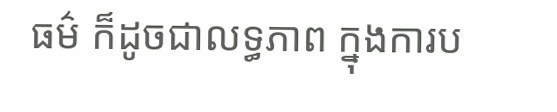ធម៌ ក៏ដូចជាលទ្ធភាព ក្នុងការប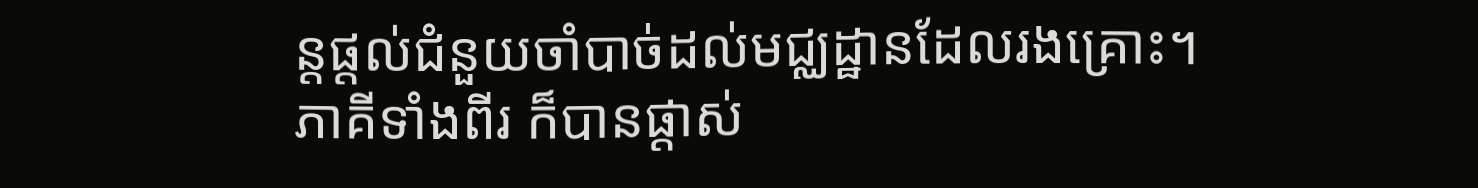ន្តផ្តល់ជំនួយចាំបាច់ដល់មជ្ឈដ្ឋានដែលរងគ្រោះ។
ភាគីទាំងពីរ ក៏បានផ្តាស់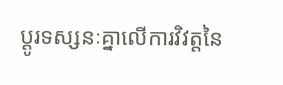ប្តូរទស្សនៈគ្នាលើការវិវត្តនៃ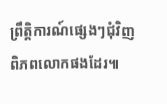ព្រឹត្តិការណ៍ផ្សេងៗជុំវិញពិភពលោកផងដែរ៕